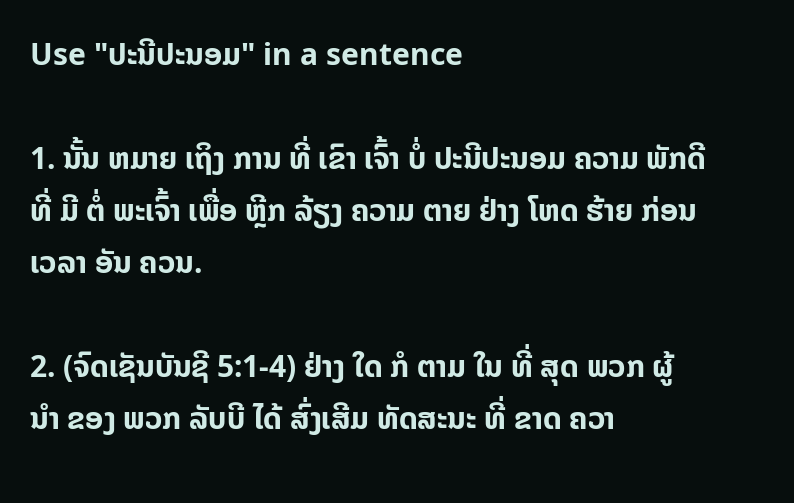Use "ປະນີປະນອມ" in a sentence

1. ນັ້ນ ຫມາຍ ເຖິງ ການ ທີ່ ເຂົາ ເຈົ້າ ບໍ່ ປະນີປະນອມ ຄວາມ ພັກດີ ທີ່ ມີ ຕໍ່ ພະເຈົ້າ ເພື່ອ ຫຼີກ ລ້ຽງ ຄວາມ ຕາຍ ຢ່າງ ໂຫດ ຮ້າຍ ກ່ອນ ເວລາ ອັນ ຄວນ.

2. (ຈົດເຊັນບັນຊີ 5:1-4) ຢ່າງ ໃດ ກໍ ຕາມ ໃນ ທີ່ ສຸດ ພວກ ຜູ້ ນໍາ ຂອງ ພວກ ລັບບີ ໄດ້ ສົ່ງເສີມ ທັດສະນະ ທີ່ ຂາດ ຄວາ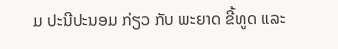ມ ປະນີປະນອມ ກ່ຽວ ກັບ ພະຍາດ ຂີ້ທູດ ແລະ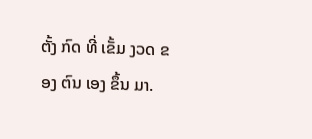ຕັ້ງ ກົດ ທີ່ ເຂັ້ມ ງວດ ຂອງ ຕົນ ເອງ ຂຶ້ນ ມາ.